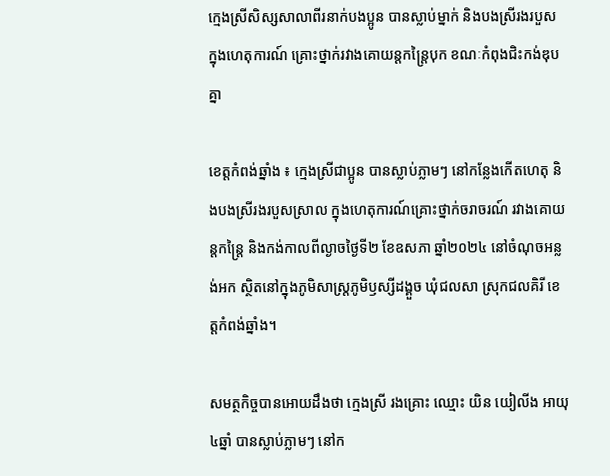ក្មេងស្រីសិស្សសាលាពីរនាក់បងប្អូន បានស្លាប់ម្នាក់ និងបងស្រីរងរបួស ក្នុងហេតុការណ៍ គ្រោះថ្នាក់រវាងគោយន្តកន្ត្រៃបុក ខណៈកំពុងជិះកង់ឌុបគ្នា

ខេត្តកំពង់ឆ្នាំង ៖ ក្មេងស្រីជាប្អូន បានស្លាប់ភ្លាមៗ នៅកន្លែងកើតហេតុ និងបងស្រីរងរបួសស្រាល ក្នុងហេតុការណ៍គ្រោះថ្នាក់ចរាចរណ៍ រវាងគោយន្តកន្រ្តៃ និងកង់កាលពីល្ងាចថ្ងៃទី២ ខែឧសភា ឆ្នាំ២០២៤ នៅចំណុចអន្លង់អក ស្ថិតនៅក្នុងភូមិសាស្ត្រភូមិឫស្សីដង្គួច ឃុំជលសា ស្រុកជលគិរី ខេត្តកំពង់ឆ្នាំង។

សមត្ថកិច្ចបានអោយដឹងថា ក្មេងស្រី រងគ្រោះ ឈ្មោះ យិន យៀលីង អាយុ៤ឆ្នាំ បានស្លាប់ភ្លាមៗ នៅក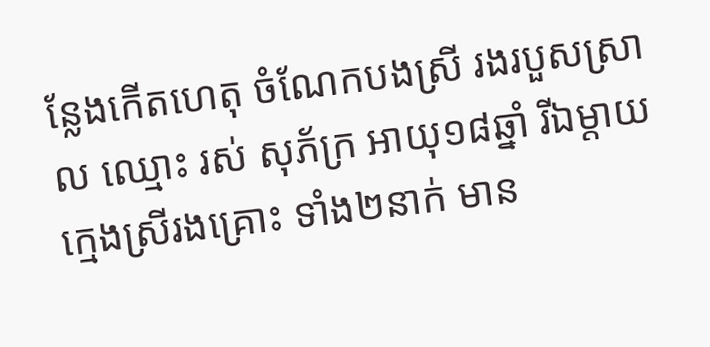ន្លែងកើតហេតុ ចំណែកបងស្រី រងរបួសស្រាល ឈ្មោះ រស់ សុភ័ក្រ អាយុ១៨ឆ្នាំ រីឯម្ដាយក្មេងស្រីរងគ្រោះ ទាំង២នាក់ មាន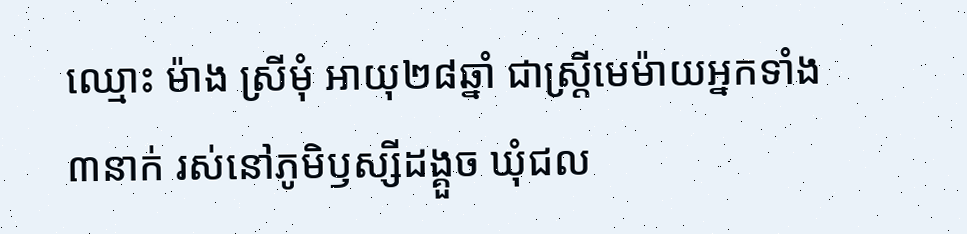ឈ្មោះ ម៉ាង ស្រីមុំ អាយុ២៨ឆ្នាំ ជាស្រ្តីមេម៉ាយអ្នកទាំង៣នាក់ រស់នៅភូមិឫស្សីដង្គួច ឃុំជល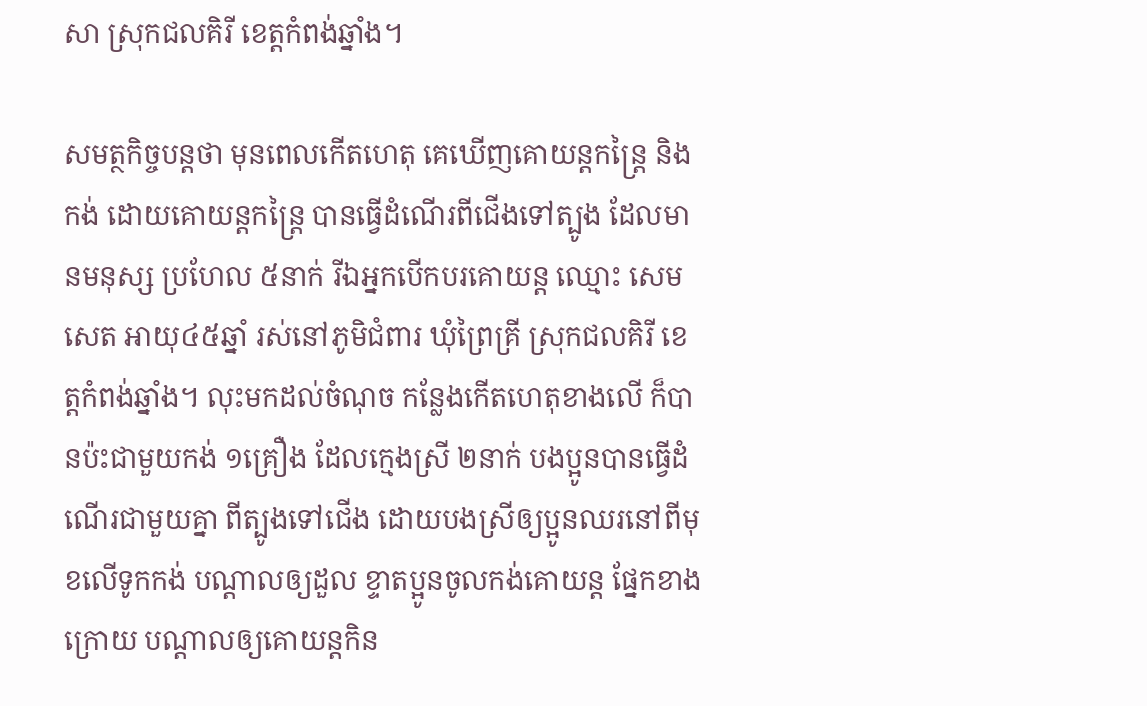សា ស្រុកជលគិរី ខេត្តកំពង់ឆ្នាំង។

សមត្ថកិច្ចបន្តថា មុនពេលកើតហេតុ គេឃើញគោយន្តកន្រ្តៃ និងកង់ ដោយគោយន្តកន្រ្តៃ បានធ្វើដំណើរពីជើងទៅត្បូង ដែលមានមនុស្ស ប្រហែល ៥នាក់ រីឯអ្នកបើកបរគោយន្ត ឈ្មោះ សេម សេត អាយុ៤៥ឆ្នាំ រស់នៅភូមិជំពារ ឃុំព្រៃគ្រី ស្រុកជលគិរី ខេត្តកំពង់ឆ្នាំង។ លុះមកដល់ចំណុច កន្លែងកើតហេតុខាងលើ ក៏បានប៉ះជាមួយកង់ ១គ្រឿង ដែលក្មេងស្រី ២នាក់ បងប្អូនបានធ្វើដំណើរជាមួយគ្នា ពីត្បូងទៅជើង ដោយបងស្រីឲ្យប្អូនឈរនៅពីមុខលើទូកកង់ បណ្ដាលឲ្យដួល ខ្ទាតប្អូនចូលកង់គោយន្ដ ផ្នែកខាងក្រោយ បណ្ដាលឲ្យគោយន្តកិន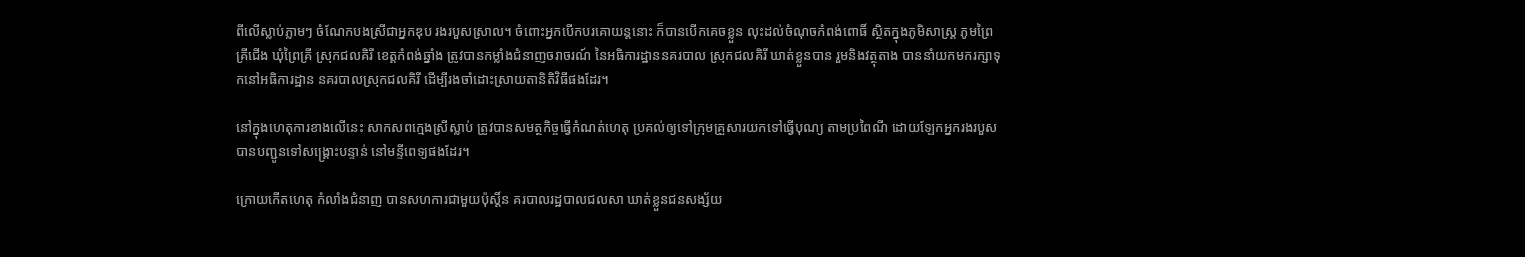ពីលើស្លាប់ភ្លាមៗ ចំណែកបងស្រីជាអ្នកឌុប រងរបួសស្រាល។ ចំពោះអ្នកបើកបរគោយន្តនោះ ក៏បានបើកគេចខ្លួន លុះដល់ចំណុចកំពង់ពោធិ៍ ស្ថិតក្នុងភូមិសាស្ត្រ ភូមព្រៃគ្រីជើង ឃុំព្រៃគ្រី ស្រុកជលគិរី ខេត្តកំពង់ឆ្នាំង ត្រូវបានកម្លាំងជំនាញចរាចរណ៍ នៃអធិការដ្ឋាននគរបាល ស្រុកជលគិរី ឃាត់ខ្លួនបាន រួមនិងវត្ថុតាង បាននាំយកមករក្សាទុកនៅអធិការដ្ឋាន នគរបាលស្រុកជលគិរី ដើម្បីរងចាំដោះស្រាយតានិតិវិធីផងដែរ។

នៅក្នុងហេតុការខាងលើនេះ សាកសពក្មេងស្រីស្លាប់ ត្រូវបានសមត្ថកិច្ចធ្វើកំណត់ហេតុ ប្រគល់ឲ្យទៅក្រុមគ្រួសារយកទៅធ្វើបុណ្យ តាមប្រពៃណី ដោយឡែកអ្នករងរបួស បានបញ្ជូនទៅសង្គ្រោះបន្ទាន់ នៅមន្ទីពេទ្យផងដែរ។

ក្រោយកើតហេតុ កំលាំងជំនាញ បានសហការជាមួយប៉ុស្តិ៍ន គរបាលរដ្ឋបាលជលសា ឃាត់ខ្លួនជនសង្ស័យ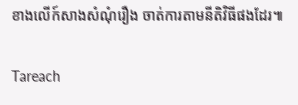ខាងលើក៍សាងសំណុំរឿង ចាត់ការតាមនីតិវិធីផងដែរ៕

Tareach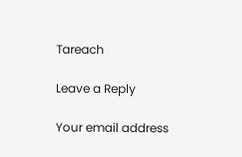Tareach

Leave a Reply

Your email address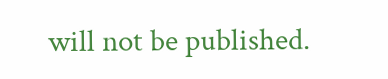will not be published.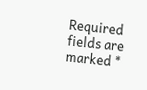Required fields are marked *